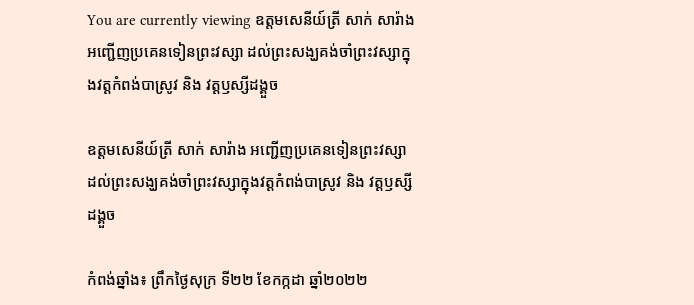You are currently viewing ឧត្តមសេនីយ៍ត្រី សាក់ សារ៉ាង អញ្ជើញប្រគេនទៀនព្រះវស្សា ដល់ព្រះសង្ឃគង់ចាំព្រះវស្សាក្នុងវត្តកំពង់បាស្រូវ និង វត្តឫស្សីដង្គួច

ឧត្តមសេនីយ៍ត្រី សាក់ សារ៉ាង អញ្ជើញប្រគេនទៀនព្រះវស្សា ដល់ព្រះសង្ឃគង់ចាំព្រះវស្សាក្នុងវត្តកំពង់បាស្រូវ និង វត្តឫស្សីដង្គួច

កំពង់ឆ្នាំង៖ ព្រឹកថ្ងៃសុក្រ ទី២២ ខែកក្កដា ឆ្នាំ២០២២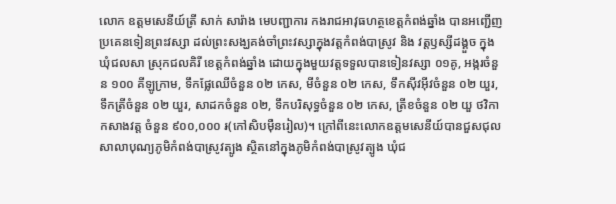លោក ឧត្តមសេនីយ៍ត្រី សាក់ សារ៉ាង មេបញ្ជាការ កងរាជអាវុធហត្ថខេត្តកំពង់ឆ្នាំង បានអញ្ជើញប្រគេនទៀនព្រះវស្សា ដល់ព្រះសង្ឃគង់ចាំព្រះវស្សាក្នុងវត្តកំពង់បាស្រូវ និង វត្តឫស្សីដង្គួច ក្នុងឃុំជលសា ស្រុកជលគិរី ខេត្តកំពង់ឆ្នាំង ដោយក្នុងមួយវត្តទទួលបានទៀនវស្សា ០១គូ, អង្ករចំនួន ១០០ គីឡូក្រាម, ទឹកផ្លែឈើចំនួន ០២ កេស, មីចំនួន ០២ កេស, ទឹកស៊ីវអ៊ីវចំនួន ០២ យួរ, ទឹកត្រីចំនួន ០២ យួរ, សាដកចំនួន ០២, ទឹកបរិសុទ្ធចំនួន ០២ កេស, ត្រីខចំនួន ០២ យួ ថវិកាកសាងវត្ត ចំនួន ៩០០,០០០ ៛(កៅសិបម៉ឺនរៀល)។ ក្រៅពីនេះលោកឧត្តមសេនីយ៍បានជួសជុលសាលាបុណ្យភូមិកំពង់បាស្រូវត្បូង ស្ថិតនៅក្នុងភូមិកំពង់បាស្រូវត្បូង ឃុំជ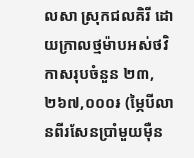លសា ស្រុកជលគិរី ដោយក្រាលថ្មម៉ាបអស់ថវិកាសរុបចំនួន ២៣,២៦៧,០០០៛ (ម្ភៃបីលានពីរសែនប្រាំមួយម៉ឺន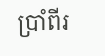ប្រាំពីរ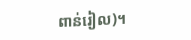ពាន់រៀល)។